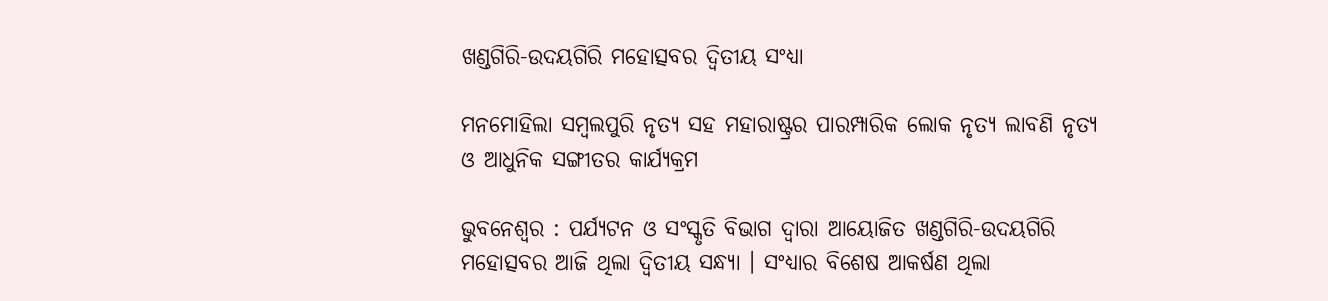ଖଣ୍ଡଗିରି-ଉଦୟଗିରି ମହୋତ୍ସବର ଦ୍ୱିତୀୟ ସଂଧ୍ୟା

ମନମୋହିଲା ସମ୍ବଲପୁରି ନୃତ୍ୟ ସହ ମହାରାଷ୍ଟ୍ରର ପାରମ୍ପାରିକ ଲୋକ ନୃତ୍ୟ ଲାବଣି ନୃତ୍ୟ ଓ ଆଧୁନିକ ସଙ୍ଗୀତର କାର୍ଯ୍ୟକ୍ରମ

ଭୁବନେଶ୍ୱର : ପର୍ଯ୍ୟଟନ ଓ ସଂସ୍କୃତି ବିଭାଗ ଦ୍ୱାରା ଆୟୋଜିତ ଖଣ୍ଡଗିରି-ଉଦୟଗିରି ମହୋତ୍ସବର ଆଜି ଥିଲା ଦ୍ୱିତୀୟ ସନ୍ଧ୍ୟା । ସଂଧ୍ୟାର ବିଶେଷ ଆକର୍ଷଣ ଥିଲା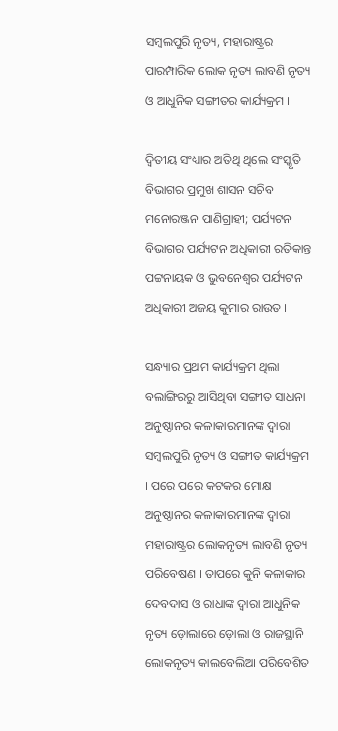ସମ୍ବଲପୁରି ନୃତ୍ୟ, ମହାରାଷ୍ଟ୍ରର ପାରମ୍ପାରିକ ଲୋକ ନୃତ୍ୟ ଲାବଣି ନୃତ୍ୟ ଓ ଆଧୁନିକ ସଙ୍ଗୀତର କାର୍ଯ୍ୟକ୍ରମ ।

ଦ୍ୱିତୀୟ ସଂଧ୍ୟାର ଅତିଥି ଥିଲେ ସଂସ୍କୃତି ବିଭାଗର ପ୍ରମୁଖ ଶାସନ ସଚିବ ମନୋରଞ୍ଜନ ପାଣିଗ୍ରାହୀ; ପର୍ଯ୍ୟଟନ ବିଭାଗର ପର୍ଯ୍ୟଟନ ଅଧିକାରୀ ରତିକାନ୍ତ ପଟ୍ଟନାୟକ ଓ ଭୁବନେଶ୍ୱର ପର୍ଯ୍ୟଟନ ଅଧିକାରୀ ଅଜୟ କୁମାର ରାଉତ ।

ସନ୍ଧ୍ୟାର ପ୍ରଥମ କାର୍ଯ୍ୟକ୍ରମ ଥିଲା ବଲାଙ୍ଗିରରୁ ଆସିଥିବା ସଙ୍ଗୀତ ସାଧନା ଅନୁଷ୍ଠାନର କଳାକାରମାନଙ୍କ ଦ୍ୱାରା ସମ୍ବଲପୁରି ନୃତ୍ୟ ଓ ସଙ୍ଗୀତ କାର୍ଯ୍ୟକ୍ରମ । ପରେ ପରେ କଟକର ମୋକ୍ଷ ଅନୁଷ୍ଠାନର କଳାକାରମାନଙ୍କ ଦ୍ୱାରା ମହାରାଷ୍ଟ୍ରର ଲୋକନୃତ୍ୟ ଲାବଣି ନୃତ୍ୟ ପରିବେଷଣ । ତାପରେ କୁନି କଳାକାର ଦେବଦାସ ଓ ରାଧାଙ୍କ ଦ୍ୱାରା ଆଧୁନିକ ନୃତ୍ୟ ଡ଼ୋଲାରେ ଡ଼ୋଲା ଓ ରାଜସ୍ଥାନି ଲୋକନୃତ୍ୟ କାଲବେଲିଆ ପରିବେଶିତ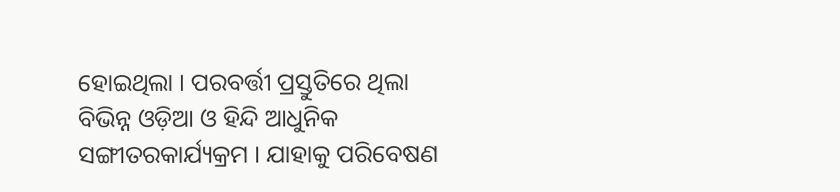ହୋଇଥିଲା । ପରବର୍ତ୍ତୀ ପ୍ରସ୍ତୁତିରେ ଥିଲା ବିଭିନ୍ନ ଓଡ଼ିଆ ଓ ହିନ୍ଦି ଆଧୁନିକ ସଙ୍ଗୀତରକାର୍ଯ୍ୟକ୍ରମ । ଯାହାକୁ ପରିବେଷଣ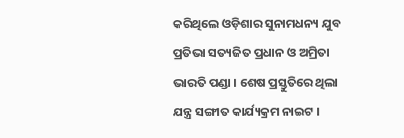କରିଥିଲେ ଓଡ଼ିଶାର ସୁନାମଧନ୍ୟ ଯୁବ ପ୍ରତିଭା ସତ୍ୟଜିତ ପ୍ରଧାନ ଓ ଅମ୍ରିତା ଭାରତି ପଣ୍ଡା । ଶେଷ ପ୍ରସ୍ତୁତିରେ ଥିଲା ଯନ୍ତ୍ର ସଙ୍ଗୀତ କାର୍ଯ୍ୟକ୍ରମ ନାଇଟ ।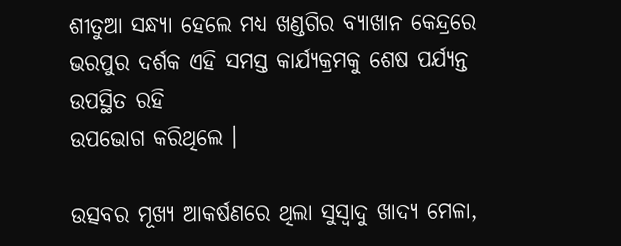ଶୀତୁଆ ସନ୍ଧ୍ୟା ହେଲେ ମଧ୍ୟ ଖଣ୍ଡଗିର ବ୍ୟାଖାନ କେନ୍ଦ୍ରରେ ଭରପୁର ଦର୍ଶକ ଏହି ସମସ୍ତ କାର୍ଯ୍ୟକ୍ରମକୁ ଶେଷ ପର୍ଯ୍ୟନ୍ତ ଉପସ୍ଥିତ ରହି
ଉପଭୋଗ କରିଥିଲେ ।

ଉତ୍ସବର ମୂଖ୍ୟ ଆକର୍ଷଣରେ ଥିଲା ସୁସ୍ୱାଦୁ ଖାଦ୍ୟ ମେଳା,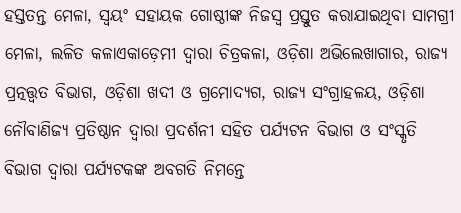ହସ୍ତତନ୍ତ ମେଳା, ସ୍ୱୟଂ ସହାୟକ ଗୋଷ୍ଠୀଙ୍କ ନିଜସ୍ୱ ପ୍ରସ୍ତୁତ କରାଯାଇଥିବା ସାମଗ୍ରୀ ମେଳା, ଲଳିତ କଳାଏକାଡ଼େମୀ ଦ୍ୱାରା ଚିତ୍ରକଳା, ଓଡ଼ିଶା ଅଭିଲେଖାଗାର, ରାଜ୍ୟ ପ୍ରତ୍ନତ୍ତ୍ୱତ ବିଭାଗ, ଓଡ଼ିଶା ଖଦୀ ଓ ଗ୍ରମୋଦ୍ୟଗ, ରାଜ୍ୟ ସଂଗ୍ରାହଳୟ, ଓଡ଼ିଶା ନୌବାଣିଜ୍ୟ ପ୍ରତିଷ୍ଠାନ ଦ୍ୱାରା ପ୍ରଦର୍ଶନୀ ସହିତ ପର୍ଯ୍ୟଟନ ବିଭାଗ ଓ ସଂସ୍କୃତି ବିଭାଗ ଦ୍ୱାରା ପର୍ଯ୍ୟଟକଙ୍କ ଅବଗତି ନିମନ୍ତେ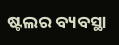ଷ୍ଟଲର ବ୍ୟବସ୍ଥା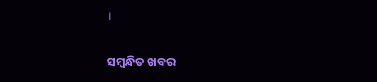।

ସମ୍ବନ୍ଧିତ ଖବର